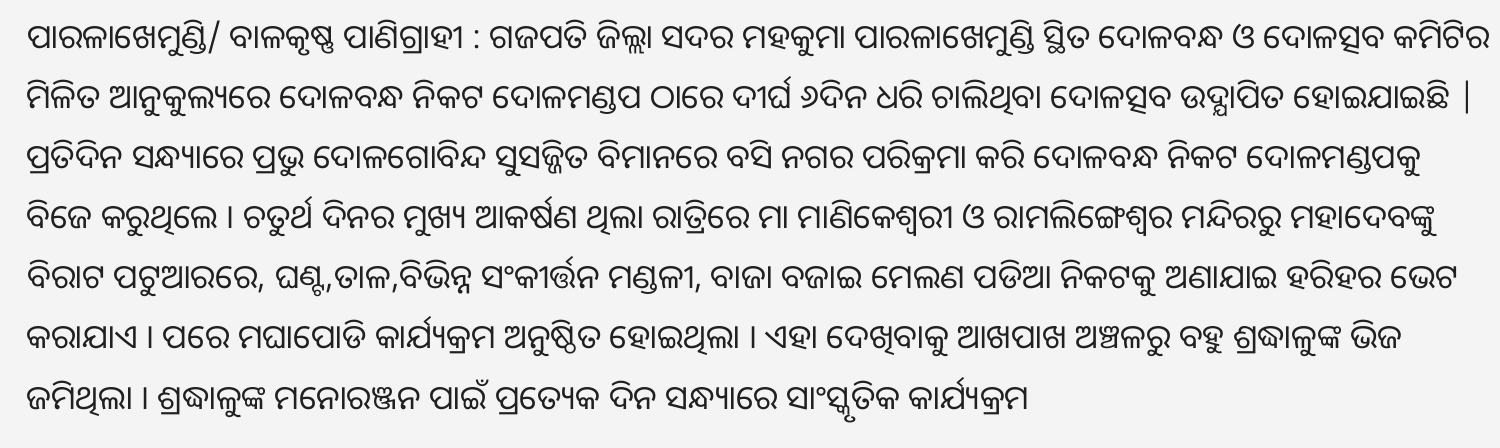ପାରଳାଖେମୁଣ୍ଡି/ ବାଳକୃଷ୍ଣ ପାଣିଗ୍ରାହୀ : ଗଜପତି ଜିଲ୍ଲା ସଦର ମହକୁମା ପାରଳାଖେମୁଣ୍ଡି ସ୍ଥିତ ଦୋଳବନ୍ଧ ଓ ଦୋଳତ୍ସବ କମିଟିର ମିଳିତ ଆନୁକୁଲ୍ୟରେ ଦୋଳବନ୍ଧ ନିକଟ ଦୋଳମଣ୍ଡପ ଠାରେ ଦୀର୍ଘ ୬ଦିନ ଧରି ଚାଲିଥିବା ଦୋଳତ୍ସବ ଉଦ୍ଯାପିତ ହୋଇଯାଇଛି | ପ୍ରତିଦିନ ସନ୍ଧ୍ୟାରେ ପ୍ରଭୁ ଦୋଳଗୋବିନ୍ଦ ସୁସଜ୍ଜିତ ବିମାନରେ ବସି ନଗର ପରିକ୍ରମା କରି ଦୋଳବନ୍ଧ ନିକଟ ଦୋଳମଣ୍ଡପକୁ ବିଜେ କରୁଥିଲେ । ଚତୁର୍ଥ ଦିନର ମୁଖ୍ୟ ଆକର୍ଷଣ ଥିଲା ରାତ୍ରିରେ ମା ମାଣିକେଶ୍ୱରୀ ଓ ରାମଲିଙ୍ଗେଶ୍ୱର ମନ୍ଦିରରୁ ମହାଦେବଙ୍କୁ ବିରାଟ ପଟୁଆରରେ, ଘଣ୍ଟ,ତାଳ,ବିଭିନ୍ନ ସଂକୀର୍ତ୍ତନ ମଣ୍ଡଳୀ, ବାଜା ବଜାଇ ମେଲଣ ପଡିଆ ନିକଟକୁ ଅଣାଯାଇ ହରିହର ଭେଟ କରାଯାଏ । ପରେ ମଘାପୋଡି କାର୍ଯ୍ୟକ୍ରମ ଅନୁଷ୍ଠିତ ହୋଇଥିଲା । ଏହା ଦେଖିବାକୁ ଆଖପାଖ ଅଞ୍ଚଳରୁ ବହୁ ଶ୍ରଦ୍ଧାଳୁଙ୍କ ଭିଜ ଜମିଥିଲା । ଶ୍ରଦ୍ଧାଳୁଙ୍କ ମନୋରଞ୍ଜନ ପାଇଁ ପ୍ରତ୍ୟେକ ଦିନ ସନ୍ଧ୍ୟାରେ ସାଂସ୍କୃତିକ କାର୍ଯ୍ୟକ୍ରମ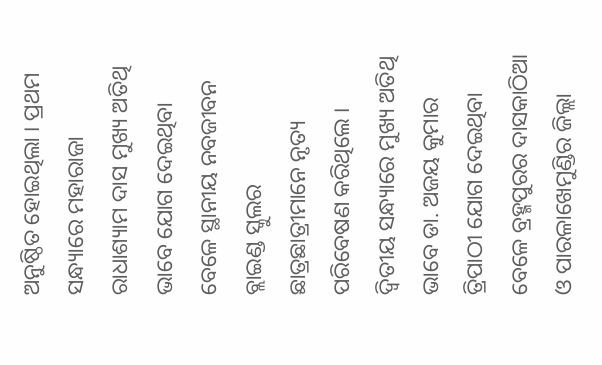ଅନୁଷ୍ଠିତ ହୋଇଥିଲା । ପ୍ରଥମ ସନ୍ଧ୍ୟାରେ ମହାରାଜା ରାଧାଶ୍ୟାମ ଦାସ ମୁଖ୍ୟ ଅତିଥି ଭାବେ ଯୋଗ ଦେଇଥିବା ବେଳେ ସ୍ଥାନୀୟ ନବଜୀବନ ବ୍ଲାଇଣ୍ଡ ସ୍କୁଲର ଛାତ୍ରଛାତ୍ରୀମାନେ ନୃତ୍ୟ ପରିବେଷଣ କରିଥିଲେ । ଦ୍ୱିତୀୟ ସନ୍ଧ୍ୟାରେ ମୁଖ୍ୟ ଅତିଥି ଭାବେ ଡା. ଅଜୟ କୁମାର ତ୍ରିପାଠୀ ଯୋଗ ଦେଇଥିବା ବେଳେ ବ୍ରହ୍ମପୁରର ଦାସକାଠିଆ ଓ ପାରଳାଖେମୁଣ୍ଡିର ଜିଲ୍ଲା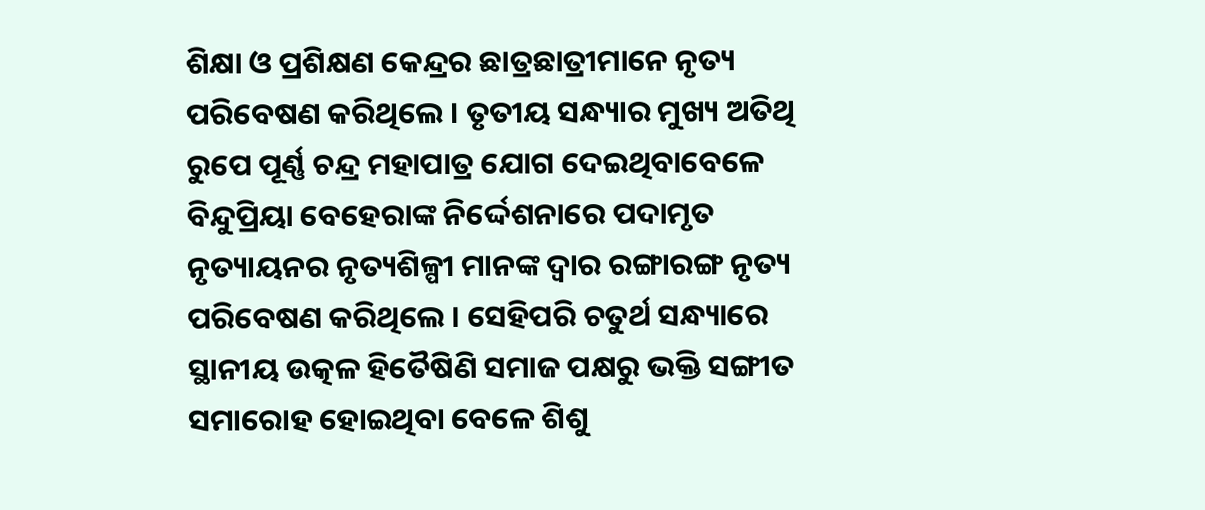ଶିକ୍ଷା ଓ ପ୍ରଶିକ୍ଷଣ କେନ୍ଦ୍ରର ଛାତ୍ରଛାତ୍ରୀମାନେ ନୃତ୍ୟ ପରିବେଷଣ କରିଥିଲେ । ତୃତୀୟ ସନ୍ଧ୍ୟାର ମୁଖ୍ୟ ଅତିଥି ରୁପେ ପୂର୍ଣ୍ଣ ଚନ୍ଦ୍ର ମହାପାତ୍ର ଯୋଗ ଦେଇଥିବାବେଳେ ବିନ୍ଦୁପ୍ରିୟା ବେହେରାଙ୍କ ନିର୍ଦ୍ଦେଶନାରେ ପଦାମୃତ ନୃତ୍ୟାୟନର ନୃତ୍ୟଶିଳ୍ପୀ ମାନଙ୍କ ଦ୍ୱାର ରଙ୍ଗାରଙ୍ଗ ନୃତ୍ୟ ପରିବେଷଣ କରିଥିଲେ । ସେହିପରି ଚତୁର୍ଥ ସନ୍ଧ୍ୟାରେ ସ୍ଥାନୀୟ ଉତ୍କଳ ହିତୈଷିଣି ସମାଜ ପକ୍ଷରୁ ଭକ୍ତି ସଙ୍ଗୀତ ସମାରୋହ ହୋଇଥିବା ବେଳେ ଶିଶୁ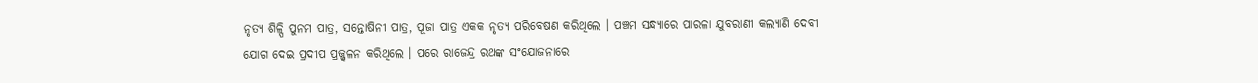ନୃତ୍ୟ ଶିଳ୍ପି ପୁନମ ପାତ୍ର, ସନ୍ତୋଷିନୀ ପାତ୍ର, ପୂଜା ପାତ୍ର ଏକକ ନୃତ୍ୟ ପରିବେଷଣ କରିଥିଲେ । ପଞ୍ଚମ ସନ୍ଧ୍ୟାରେ ପାରଳା ଯୁବରାଣୀ କଲ୍ୟାଣି ଦେବୀ ଯୋଗ ଦେଇ ପ୍ରଦୀପ ପ୍ରଜ୍ଜ୍ୱଳନ କରିଥିଲେ । ପରେ ରାଜେନ୍ଦ୍ର ରଥଙ୍କ ସଂଯୋଜନାରେ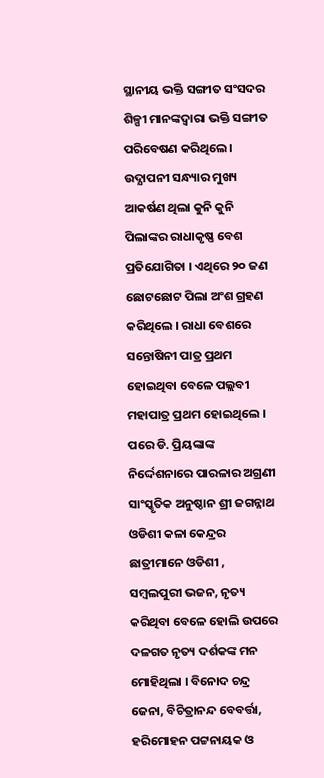ସ୍ଥାନୀୟ ଭକ୍ତି ସଙ୍ଗୀତ ସଂସଦର ଶିଳ୍ପୀ ମାନଙ୍କଦ୍ୱାରା ଭକ୍ତି ସଙ୍ଗୀତ ପରିବେଷଣ କରିଥିଲେ । ଉଦ୍ଯାପନୀ ସନ୍ଧ୍ୟାର ମୁଖ୍ୟ ଆକର୍ଷଣ ଥିଲା କୁନି କୁନି ପିଲାଙ୍କର ରାଧାକୃଷ୍ଣ ବେଶ ପ୍ରତିଯୋଗିତା । ଏଥିରେ ୨୦ ଜଣ ଛୋଟଛୋଟ ପିଲା ଅଂଶ ଗ୍ରହଣ କରିଥିଲେ । ରାଧା ବେଶରେ ସନ୍ତୋଷିନୀ ପାତ୍ର ପ୍ରଥମ ହୋଇଥିବା ବେଳେ ପଲ୍ଲବୀ ମହାପାତ୍ର ପ୍ରଥମ ହୋଇଥିଲେ । ପରେ ଡି. ପ୍ରିୟଙ୍କାଙ୍କ ନିର୍ଦ୍ଦେଶନାରେ ପାରଳାର ଅଗ୍ରଣୀ ସାଂସ୍କୃତିକ ଅନୁଷ୍ଠାନ ଶ୍ରୀ ଜଗନ୍ନାଥ ଓଡିଶୀ କଳା କେନ୍ଦ୍ରର ଛାତ୍ରୀମାନେ ଓଡିଶୀ , ସମ୍ୱଲପୁରୀ ଭଜନ, ନୃତ୍ୟ କରିଥିବା ବେଳେ ହୋଲି ଉପରେ ଦଳଗତ ନୃତ୍ୟ ଦର୍ଶକଙ୍କ ମନ ମୋହିଥିଲା । ବିନୋଦ ଚନ୍ଦ୍ର ଜେନା, ବିଚିତ୍ରାନନ୍ଦ ବେବର୍ତ୍ତା, ହରିମୋହନ ପଟ୍ଟନାୟକ ଓ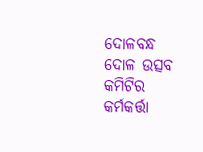ଦୋଳବନ୍ଧ ଦୋଳ ଉତ୍ସବ କମିଟିର କର୍ମକର୍ତ୍ତା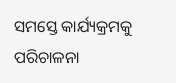ସମସ୍ତେ କାର୍ଯ୍ୟକ୍ରମକୁ ପରିଚାଳନା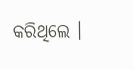କରିଥିଲେ ।